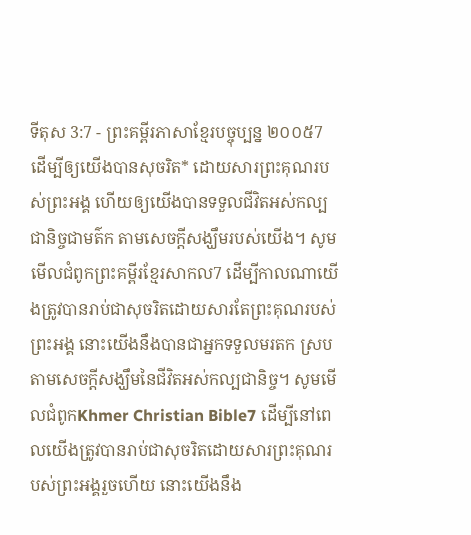ទីតុស 3:7 - ព្រះគម្ពីរភាសាខ្មែរបច្ចុប្បន្ន ២០០៥7 ដើម្បីឲ្យយើងបានសុចរិត* ដោយសារព្រះគុណរបស់ព្រះអង្គ ហើយឲ្យយើងបានទទួលជីវិតអស់កល្បជានិច្ចជាមត៌ក តាមសេចក្ដីសង្ឃឹមរបស់យើង។ សូមមើលជំពូកព្រះគម្ពីរខ្មែរសាកល7 ដើម្បីកាលណាយើងត្រូវបានរាប់ជាសុចរិតដោយសារតែព្រះគុណរបស់ព្រះអង្គ នោះយើងនឹងបានជាអ្នកទទួលមរតក ស្របតាមសេចក្ដីសង្ឃឹមនៃជីវិតអស់កល្បជានិច្ច។ សូមមើលជំពូកKhmer Christian Bible7 ដើម្បីនៅពេលយើងត្រូវបានរាប់ជាសុចរិតដោយសារព្រះគុណរបស់ព្រះអង្គរួចហើយ នោះយើងនឹង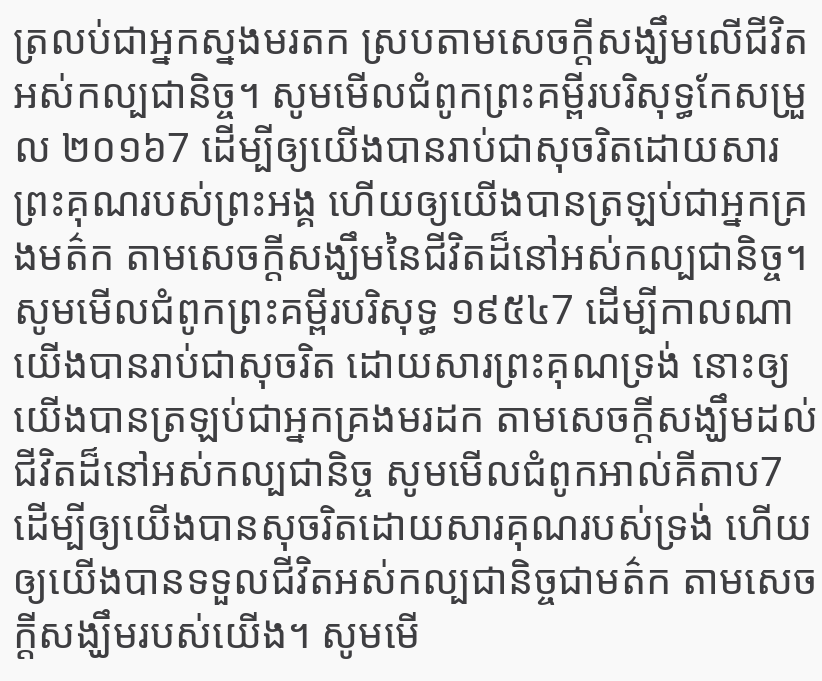ត្រលប់ជាអ្នកស្នងមរតក ស្របតាមសេចក្ដីសង្ឃឹមលើជីវិតអស់កល្បជានិច្ច។ សូមមើលជំពូកព្រះគម្ពីរបរិសុទ្ធកែសម្រួល ២០១៦7 ដើម្បីឲ្យយើងបានរាប់ជាសុចរិតដោយសារព្រះគុណរបស់ព្រះអង្គ ហើយឲ្យយើងបានត្រឡប់ជាអ្នកគ្រងមត៌ក តាមសេចក្ដីសង្ឃឹមនៃជីវិតដ៏នៅអស់កល្បជានិច្ច។ សូមមើលជំពូកព្រះគម្ពីរបរិសុទ្ធ ១៩៥៤7 ដើម្បីកាលណាយើងបានរាប់ជាសុចរិត ដោយសារព្រះគុណទ្រង់ នោះឲ្យយើងបានត្រឡប់ជាអ្នកគ្រងមរដក តាមសេចក្ដីសង្ឃឹមដល់ជីវិតដ៏នៅអស់កល្បជានិច្ច សូមមើលជំពូកអាល់គីតាប7 ដើម្បីឲ្យយើងបានសុចរិតដោយសារគុណរបស់ទ្រង់ ហើយឲ្យយើងបានទទួលជីវិតអស់កល្បជានិច្ចជាមត៌ក តាមសេចក្ដីសង្ឃឹមរបស់យើង។ សូមមើ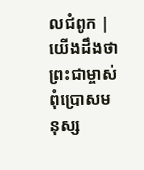លជំពូក |
យើងដឹងថា ព្រះជាម្ចាស់ពុំប្រោសមនុស្ស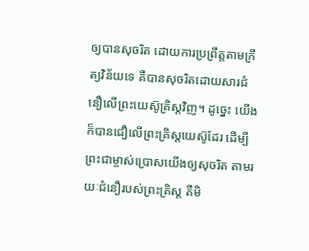ឲ្យបានសុចរិត ដោយការប្រព្រឹត្តតាមក្រឹត្យវិន័យទេ គឺបានសុចរិតដោយសារជំនឿលើព្រះយេស៊ូគ្រិស្តវិញ។ ដូច្នេះ យើងក៏បានជឿលើព្រះគ្រិស្តយេស៊ូដែរ ដើម្បីព្រះជាម្ចាស់ប្រោសយើងឲ្យសុចរិត តាមរយៈជំនឿរបស់ព្រះគ្រិស្ត គឺមិ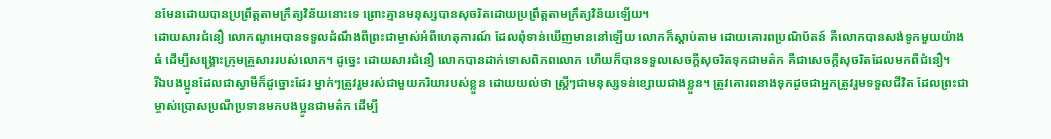នមែនដោយបានប្រព្រឹត្តតាមក្រឹត្យវិន័យនោះទេ ព្រោះគ្មានមនុស្សបានសុចរិតដោយប្រព្រឹត្តតាមក្រឹត្យវិន័យឡើយ។
ដោយសារជំនឿ លោកណូអេបានទទួលដំណឹងពីព្រះជាម្ចាស់អំពីហេតុការណ៍ ដែលពុំទាន់ឃើញមាននៅឡើយ លោកក៏ស្ដាប់តាម ដោយគោរពប្រណិប័តន៍ គឺលោកបានសង់ទូកមួយយ៉ាងធំ ដើម្បីសង្គ្រោះក្រុមគ្រួសាររបស់លោក។ ដូច្នេះ ដោយសារជំនឿ លោកបានដាក់ទោសពិភពលោក ហើយក៏បានទទួលសេចក្ដីសុចរិតទុកជាមត៌ក គឺជាសេចក្ដីសុចរិតដែលមកពីជំនឿ។
រីឯបងប្អូនដែលជាស្វាមីក៏ដូច្នោះដែរ ម្នាក់ៗត្រូវរួមរស់ជាមួយភរិយារបស់ខ្លួន ដោយយល់ថា ស្ត្រីៗជាមនុស្សទន់ខ្សោយជាងខ្លួន។ ត្រូវគោរពនាងទុកដូចជាអ្នកត្រូវរួមទទួលជីវិត ដែលព្រះជាម្ចាស់ប្រោសប្រណីប្រទានមកបងប្អូនជាមត៌ក ដើម្បី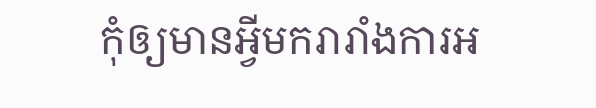កុំឲ្យមានអ្វីមករារាំងការអ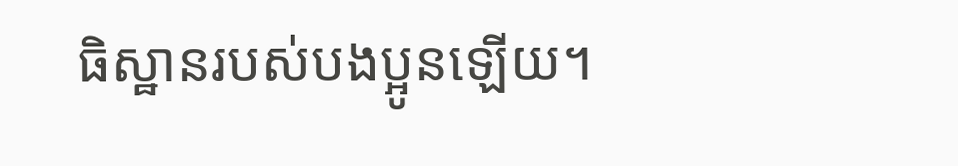ធិស្ឋានរបស់បងប្អូនឡើយ។